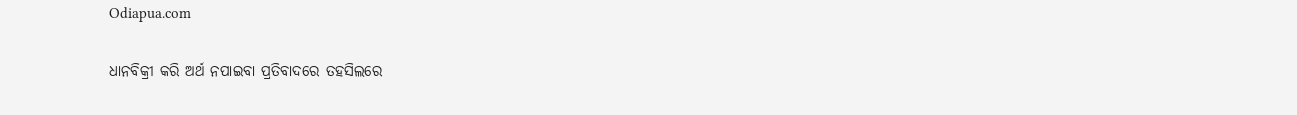Odiapua.com

ଧାନବିକ୍ରୀ କରି ଅର୍ଥ ନପାଇବା ପ୍ରତିବାଦରେ ତହସିଲରେ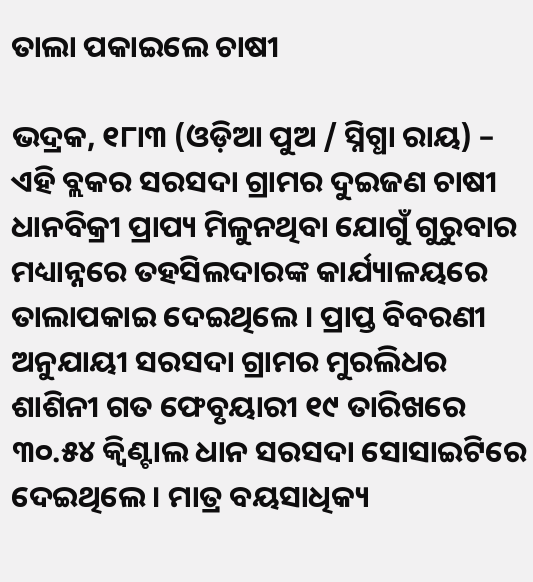ତାଲା ପକାଇଲେ ଚାଷୀ

ଭଦ୍ରକ, ୧୮ା୩ (ଓଡ଼ିଆ ପୁଅ / ସ୍ନିଗ୍ଧା ରାୟ) – ଏହି ବ୍ଲକର ସରସଦା ଗ୍ରାମର ଦୁଇଜଣ ଚାଷୀ ଧାନବିକ୍ରୀ ପ୍ରାପ୍ୟ ମିଳୁନଥିବା ଯୋଗୁଁ ଗୁରୁବାର ମଧ୍ୟାନ୍ନରେ ତହସିଲଦାରଙ୍କ କାର୍ଯ୍ୟାଳୟରେ ତାଲାପକାଇ ଦେଇଥିଲେ । ପ୍ରାପ୍ତ ବିବରଣୀ ଅନୁଯାୟୀ ସରସଦା ଗ୍ରାମର ମୁରଲିଧର ଶାଶିନୀ ଗତ ଫେବୃୟାରୀ ୧୯ ତାରିଖରେ ୩୦.୫୪ କ୍ୱିଣ୍ଟାଲ ଧାନ ସରସଦା ସୋସାଇଟିରେ ଦେଇଥିଲେ । ମାତ୍ର ବୟସାଧିକ୍ୟ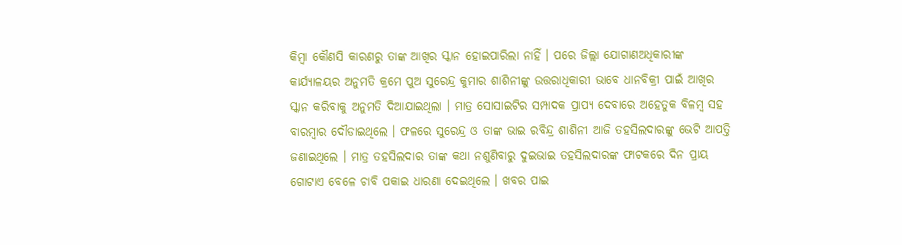କିମ୍ବା କୌଣସି କାରଣରୁ ତାଙ୍କ ଆଖିର ସ୍କାନ ହୋଇପାରିଲା ନାହିଁ । ପରେ ଜିଲ୍ଲା ଯୋଗାଣଅଧିକାରୀଙ୍କ କାର୍ଯ୍ୟାଳୟର ଅନୁମତି କ୍ରମେ ପୁଅ ସୁରେନ୍ଦ୍ର କୁମାର ଶାଶିନୀଙ୍କୁ ଉତ୍ତରାଧିକାରୀ ଭାବେ ଧାନବିକ୍ରୀ ପାଇଁ ଆଖିର ସ୍କାନ କରିବାକୁ ଅନୁମତି ଦିଆଯାଇଥିଲା । ମାତ୍ର ସୋସାଇଟିର ସମ୍ପାଦକ ପ୍ରାପ୍ୟ ଦେବାରେ ଅହେତୁକ ବିଳମ୍ବ ସହ ବାରମ୍ବାର ଦୌଡାଇଥିଲେ । ଫଳରେ ସୁରେନ୍ଦ୍ର ଓ ତାଙ୍କ ଭାଇ ରବିନ୍ଦ୍ର ଶାଶିନୀ ଆଜି ତହସିଲଦାରଙ୍କୁ ଭେଟି ଆପତ୍ତି ଜଣାଇଥିଲେ । ମାତ୍ର ତହସିଲଦାର ତାଙ୍କ କଥା ନଶୁଣିବାରୁ ଦୁଇଭାଇ ତହସିଲଦାରଙ୍କ ଫାଟକରେ ଦିନ ପ୍ରାୟ ଗୋଟାଏ ବେଳେ ଚାବି ପକାଇ ଧାରଣା ଦେଇଥିଲେ । ଖବର ପାଇ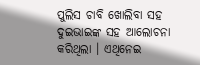ପୁଲିସ ଚାବି ଖୋଲିବା ସହ ଦୁଇଭାଇଙ୍କ ସହ ଆଲୋଚନା କରିଥିଲା । ଏଥିନେଇ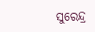ସୁରେନ୍ଦ୍ର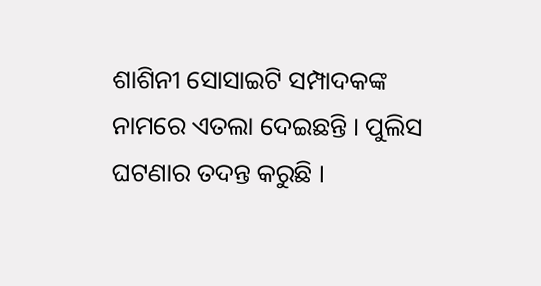ଶାଶିନୀ ସୋସାଇଟି ସମ୍ପାଦକଙ୍କ ନାମରେ ଏତଲା ଦେଇଛନ୍ତି । ପୁଲିସ ଘଟଣାର ତଦନ୍ତ କରୁଛି ।